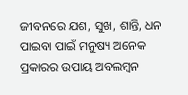ଜୀବନରେ ଯଶ, ସୁଖ, ଶାନ୍ତି, ଧନ ପାଇବା ପାଇଁ ମନୁଷ୍ୟ ଅନେକ ପ୍ରକାରର ଉପାୟ ଅବଲମ୍ବନ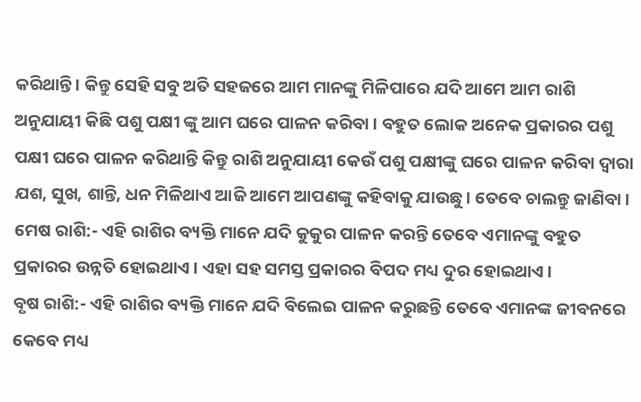କରିଥାନ୍ତି । କିନ୍ତୁ ସେହି ସବୁ ଅତି ସହଜରେ ଆମ ମାନଙ୍କୁ ମିଳିପାରେ ଯଦି ଆମେ ଆମ ରାଶି ଅନୁଯାୟୀ କିଛି ପଶୁ ପକ୍ଷୀ ଙ୍କୁ ଆମ ଘରେ ପାଳନ କରିବା । ବହୁତ ଲୋକ ଅନେକ ପ୍ରକାରର ପଶୁ ପକ୍ଷୀ ଘରେ ପାଳନ କରିଥାନ୍ତି କିନ୍ତୁ ରାଶି ଅନୁଯାୟୀ କେଉଁ ପଶୁ ପକ୍ଷୀଙ୍କୁ ଘରେ ପାଳନ କରିବା ଦ୍ୱାରା ଯଶ, ସୁଖ, ଶାନ୍ତି, ଧନ ମିଳିଥାଏ ଆଜି ଆମେ ଆପଣଙ୍କୁ କହିବାକୁ ଯାଉଛୁ । ତେବେ ଚାଲନ୍ତୁ ଜାଣିବା ।
ମେଷ ରାଶି:- ଏହି ରାଶିର ବ୍ୟକ୍ତି ମାନେ ଯଦି କୁକୁର ପାଳନ କରନ୍ତି ତେବେ ଏମାନଙ୍କୁ ବହୁତ ପ୍ରକାରର ଉନ୍ନତି ହୋଇଥାଏ । ଏହା ସହ ସମସ୍ତ ପ୍ରକାରର ବିପଦ ମଧ୍ୟ ଦୁର ହୋଇଥାଏ ।
ବୃଷ ରାଶି:- ଏହି ରାଶିର ବ୍ୟକ୍ତି ମାନେ ଯଦି ବିଲେଇ ପାଳନ କରୁଛନ୍ତି ତେବେ ଏମାନଙ୍କ ଜୀବନରେ କେବେ ମଧ୍ୟ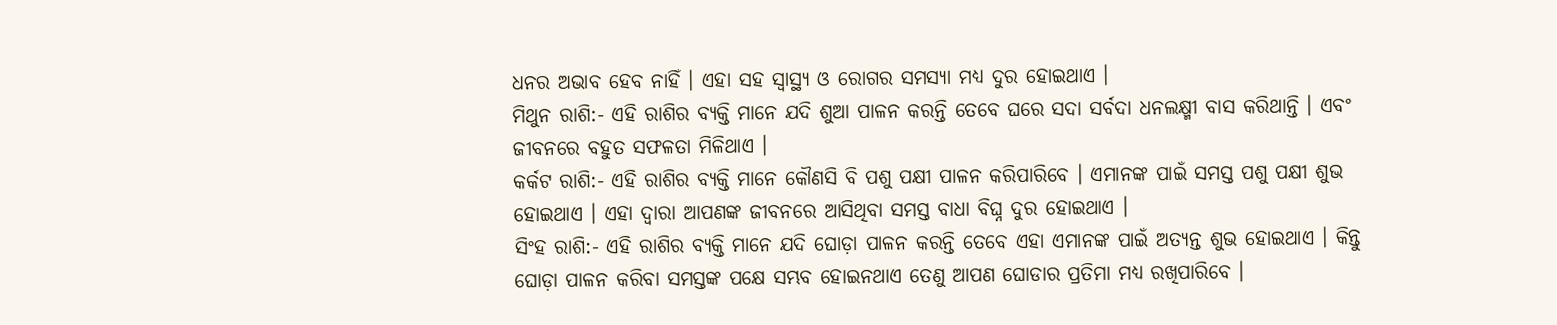ଧନର ଅଭାବ ହେବ ନାହିଁ । ଏହା ସହ ସ୍ବାସ୍ଥ୍ୟ ଓ ରୋଗର ସମସ୍ୟା ମଧ୍ୟ ଦୁର ହୋଇଥାଏ ।
ମିଥୁନ ରାଶି:- ଏହି ରାଶିର ବ୍ୟକ୍ତି ମାନେ ଯଦି ଶୁଆ ପାଳନ କରନ୍ତି ତେବେ ଘରେ ସଦା ସର୍ବଦା ଧନଲକ୍ଷ୍ମୀ ବାସ କରିଥାନ୍ତି । ଏବଂ ଜୀବନରେ ବହୁତ ସଫଳତା ମିଳିଥାଏ ।
କର୍କଟ ରାଶି:- ଏହି ରାଶିର ବ୍ୟକ୍ତି ମାନେ କୌଣସି ବି ପଶୁ ପକ୍ଷୀ ପାଳନ କରିପାରିବେ । ଏମାନଙ୍କ ପାଇଁ ସମସ୍ତ ପଶୁ ପକ୍ଷୀ ଶୁଭ ହୋଇଥାଏ । ଏହା ଦ୍ଵାରା ଆପଣଙ୍କ ଜୀବନରେ ଆସିଥିବା ସମସ୍ତ ବାଧା ବିଘ୍ନ ଦୁର ହୋଇଥାଏ ।
ସିଂହ ରାଶି:- ଏହି ରାଶିର ବ୍ୟକ୍ତି ମାନେ ଯଦି ଘୋଡ଼ା ପାଳନ କରନ୍ତି ତେବେ ଏହା ଏମାନଙ୍କ ପାଇଁ ଅତ୍ୟନ୍ତ ଶୁଭ ହୋଇଥାଏ । କିନ୍ତୁ ଘୋଡ଼ା ପାଳନ କରିବା ସମସ୍ତଙ୍କ ପକ୍ଷେ ସମ୍ଭବ ହୋଇନଥାଏ ତେଣୁ ଆପଣ ଘୋଡାର ପ୍ରତିମା ମଧ୍ୟ ରଖିପାରିବେ ।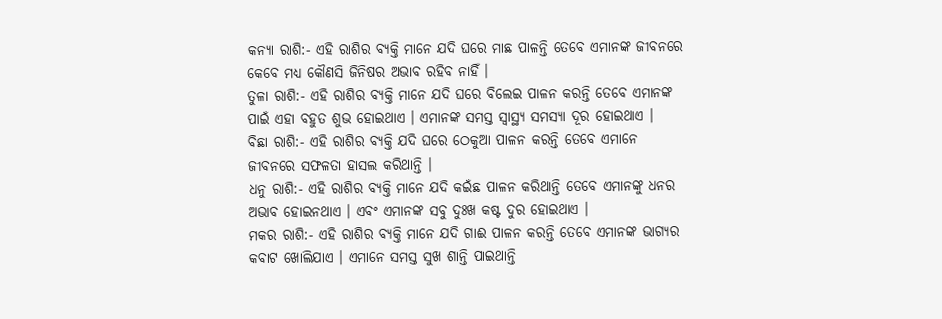କନ୍ୟା ରାଶି:- ଏହି ରାଶିର ବ୍ୟକ୍ତି ମାନେ ଯଦି ଘରେ ମାଛ ପାଳନ୍ତି ତେବେ ଏମାନଙ୍କ ଜୀବନରେ କେବେ ମଧ୍ୟ କୌଣସି ଜିନିଷର ଅଭାବ ରହିବ ନାହିଁ ।
ତୁଳା ରାଶି:- ଏହି ରାଶିର ବ୍ୟକ୍ତି ମାନେ ଯଦି ଘରେ ବିଲେଇ ପାଳନ କରନ୍ତି ତେବେ ଏମାନଙ୍କ ପାଇଁ ଏହା ବହୁତ ଶୁଭ ହୋଇଥାଏ । ଏମାନଙ୍କ ସମସ୍ତ ସ୍ବାସ୍ଥ୍ୟ ସମସ୍ୟା ଦୂର ହୋଇଥାଏ ।
ବିଛା ରାଶି:- ଏହି ରାଶିର ବ୍ୟକ୍ତି ଯଦି ଘରେ ଠେକୁଆ ପାଳନ କରନ୍ତି ତେବେ ଏମାନେ ଜୀବନରେ ସଫଳତା ହାସଲ କରିଥାନ୍ତି ।
ଧନୁ ରାଶି:- ଏହି ରାଶିର ବ୍ୟକ୍ତି ମାନେ ଯଦି କଇଁଛ ପାଳନ କରିଥାନ୍ତି ତେବେ ଏମାନଙ୍କୁ ଧନର ଅଭାବ ହୋଇନଥାଏ । ଏବଂ ଏମାନଙ୍କ ସବୁ ଦୁଃଖ କଷ୍ଟ ଦୁର ହୋଇଥାଏ ।
ମକର ରାଶି:- ଏହି ରାଶିର ବ୍ୟକ୍ତି ମାନେ ଯଦି ଗାଈ ପାଳନ କରନ୍ତି ତେବେ ଏମାନଙ୍କ ଭାଗ୍ୟର କବାଟ ଖୋଲିଯାଏ । ଏମାନେ ସମସ୍ତ ସୁଖ ଶାନ୍ତି ପାଇଥାନ୍ତି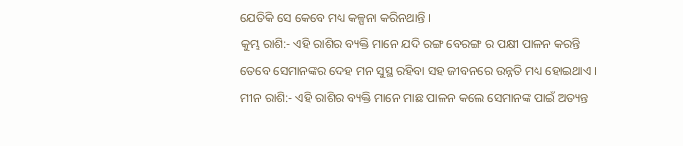ଯେତିକି ସେ କେବେ ମଧ୍ୟ କଳ୍ପନା କରିନଥାନ୍ତି ।
କୁମ୍ଭ ରାଶି:- ଏହି ରାଶିର ବ୍ୟକ୍ତି ମାନେ ଯଦି ରଙ୍ଗ ବେରଙ୍ଗ ର ପକ୍ଷୀ ପାଳନ କରନ୍ତି ତେବେ ସେମାନଙ୍କର ଦେହ ମନ ସୁସ୍ଥ ରହିବା ସହ ଜୀବନରେ ଉନ୍ନତି ମଧ୍ୟ ହୋଇଥାଏ ।
ମୀନ ରାଶି:- ଏହି ରାଶିର ବ୍ୟକ୍ତି ମାନେ ମାଛ ପାଳନ କଲେ ସେମାନଙ୍କ ପାଇଁ ଅତ୍ୟନ୍ତ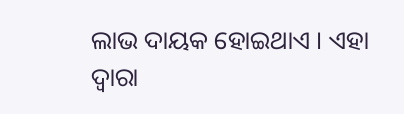ଲାଭ ଦାୟକ ହୋଇଥାଏ । ଏହା ଦ୍ଵାରା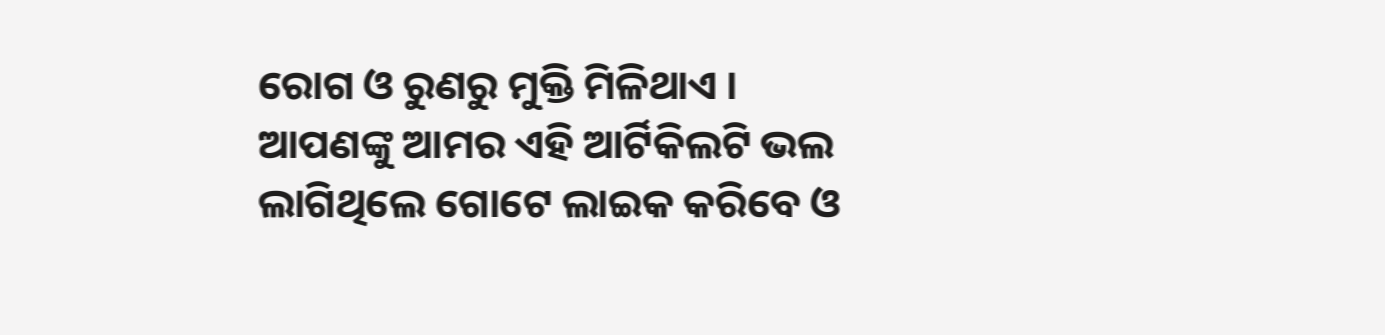ରୋଗ ଓ ରୁଣରୁ ମୁକ୍ତି ମିଳିଥାଏ ।
ଆପଣଙ୍କୁ ଆମର ଏହି ଆର୍ଟିକିଲଟି ଭଲ ଲାଗିଥିଲେ ଗୋଟେ ଲାଇକ କରିବେ ଓ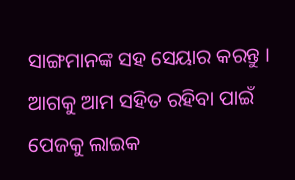ସାଙ୍ଗମାନଙ୍କ ସହ ସେୟାର କରନ୍ତୁ । ଆଗକୁ ଆମ ସହିତ ରହିବା ପାଇଁ ପେଜକୁ ଲାଇକ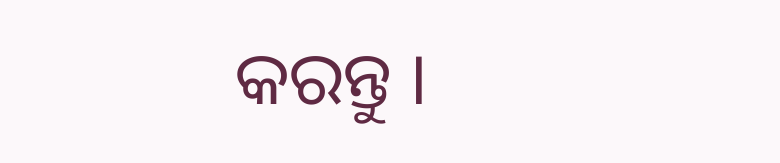କରନ୍ତୁ ।